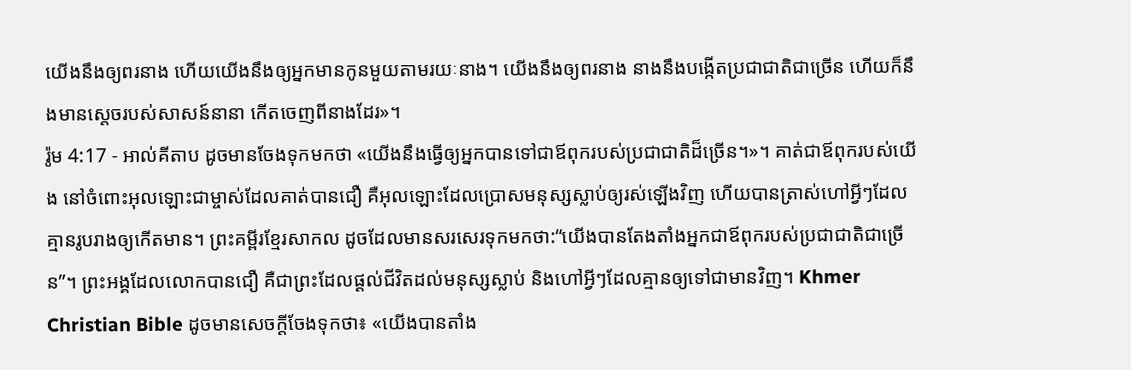យើងនឹងឲ្យពរនាង ហើយយើងនឹងឲ្យអ្នកមានកូនមួយតាមរយៈនាង។ យើងនឹងឲ្យពរនាង នាងនឹងបង្កើតប្រជាជាតិជាច្រើន ហើយក៏នឹងមានស្តេចរបស់សាសន៍នានា កើតចេញពីនាងដែរ»។
រ៉ូម 4:17 - អាល់គីតាប ដូចមានចែងទុកមកថា «យើងនឹងធ្វើឲ្យអ្នកបានទៅជាឪពុករបស់ប្រជាជាតិដ៏ច្រើន។»។ គាត់ជាឪពុករបស់យើង នៅចំពោះអុលឡោះជាម្ចាស់ដែលគាត់បានជឿ គឺអុលឡោះដែលប្រោសមនុស្សស្លាប់ឲ្យរស់ឡើងវិញ ហើយបានត្រាស់ហៅអ្វីៗដែលគ្មានរូបរាងឲ្យកើតមាន។ ព្រះគម្ពីរខ្មែរសាកល ដូចដែលមានសរសេរទុកមកថា:“យើងបានតែងតាំងអ្នកជាឪពុករបស់ប្រជាជាតិជាច្រើន”។ ព្រះអង្គដែលលោកបានជឿ គឺជាព្រះដែលផ្ដល់ជីវិតដល់មនុស្សស្លាប់ និងហៅអ្វីៗដែលគ្មានឲ្យទៅជាមានវិញ។ Khmer Christian Bible ដូចមានសេចក្ដីចែងទុកថា៖ «យើងបានតាំង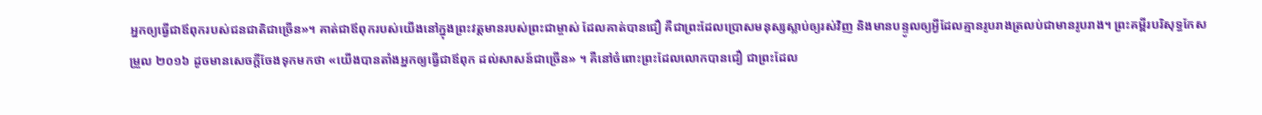អ្នកឲ្យធ្វើជាឪពុករបស់ជនជាតិជាច្រើន»។ គាត់ជាឪពុករបស់យើងនៅក្នុងព្រះវត្ដមានរបស់ព្រះជាម្ចាស់ ដែលគាត់បានជឿ គឺជាព្រះដែលប្រោសមនុស្សស្លាប់ឲ្យរស់វិញ និងមានបន្ទូលឲ្យអ្វីដែលគ្មានរូបរាងត្រលប់ជាមានរូបរាង។ ព្រះគម្ពីរបរិសុទ្ធកែសម្រួល ២០១៦ ដូចមានសេចក្តីចែងទុកមកថា «យើងបានតាំងអ្នកឲ្យធ្វើជាឪពុក ដល់សាសន៍ជាច្រើន» ។ គឺនៅចំពោះព្រះដែលលោកបានជឿ ជាព្រះដែល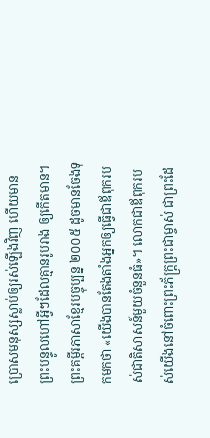ប្រោសមនុស្សស្លាប់ឲ្យរស់ឡើងវិញ ហើយមានព្រះបន្ទូលហៅអ្វីៗដែលគ្មានរូបរាង ឲ្យកើតមាន។ ព្រះគម្ពីរភាសាខ្មែរបច្ចុប្បន្ន ២០០៥ ដូចមានចែងទុកមកថា «យើងបានតែងតាំងអ្នកឲ្យធ្វើជាឪពុករបស់ជាតិសាសន៍មួយចំនួនធំ»។ លោកជាឪពុករបស់យើងនៅចំពោះព្រះភ័ក្ត្រព្រះជាម្ចាស់ ជាព្រះដែ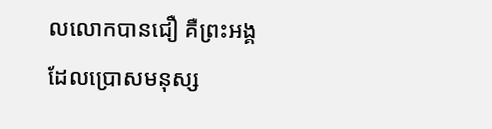លលោកបានជឿ គឺព្រះអង្គដែលប្រោសមនុស្ស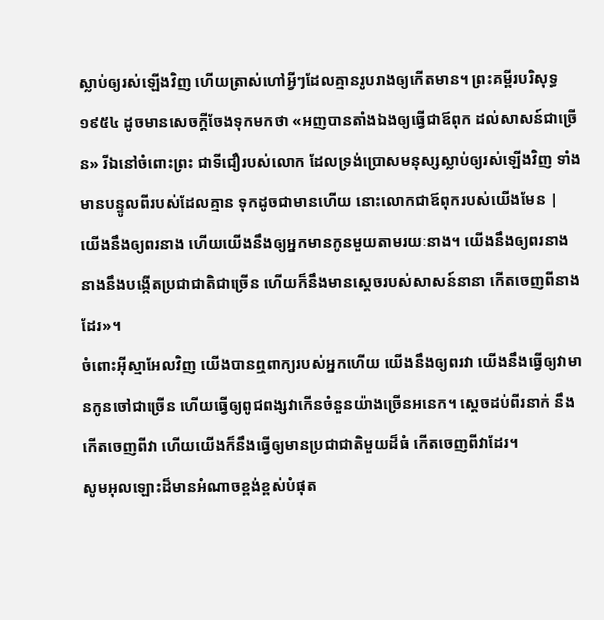ស្លាប់ឲ្យរស់ឡើងវិញ ហើយត្រាស់ហៅអ្វីៗដែលគ្មានរូបរាងឲ្យកើតមាន។ ព្រះគម្ពីរបរិសុទ្ធ ១៩៥៤ ដូចមានសេចក្ដីចែងទុកមកថា «អញបានតាំងឯងឲ្យធ្វើជាឪពុក ដល់សាសន៍ជាច្រើន» រីឯនៅចំពោះព្រះ ជាទីជឿរបស់លោក ដែលទ្រង់ប្រោសមនុស្សស្លាប់ឲ្យរស់ឡើងវិញ ទាំងមានបន្ទូលពីរបស់ដែលគ្មាន ទុកដូចជាមានហើយ នោះលោកជាឪពុករបស់យើងមែន |
យើងនឹងឲ្យពរនាង ហើយយើងនឹងឲ្យអ្នកមានកូនមួយតាមរយៈនាង។ យើងនឹងឲ្យពរនាង នាងនឹងបង្កើតប្រជាជាតិជាច្រើន ហើយក៏នឹងមានស្តេចរបស់សាសន៍នានា កើតចេញពីនាងដែរ»។
ចំពោះអ៊ីស្មាអែលវិញ យើងបានឮពាក្យរបស់អ្នកហើយ យើងនឹងឲ្យពរវា យើងនឹងធ្វើឲ្យវាមានកូនចៅជាច្រើន ហើយធ្វើឲ្យពូជពង្សវាកើនចំនួនយ៉ាងច្រើនអនេក។ ស្តេចដប់ពីរនាក់ នឹងកើតចេញពីវា ហើយយើងក៏នឹងធ្វើឲ្យមានប្រជាជាតិមួយដ៏ធំ កើតចេញពីវាដែរ។
សូមអុលឡោះដ៏មានអំណាចខ្ពង់ខ្ពស់បំផុត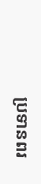ប្រទានពរ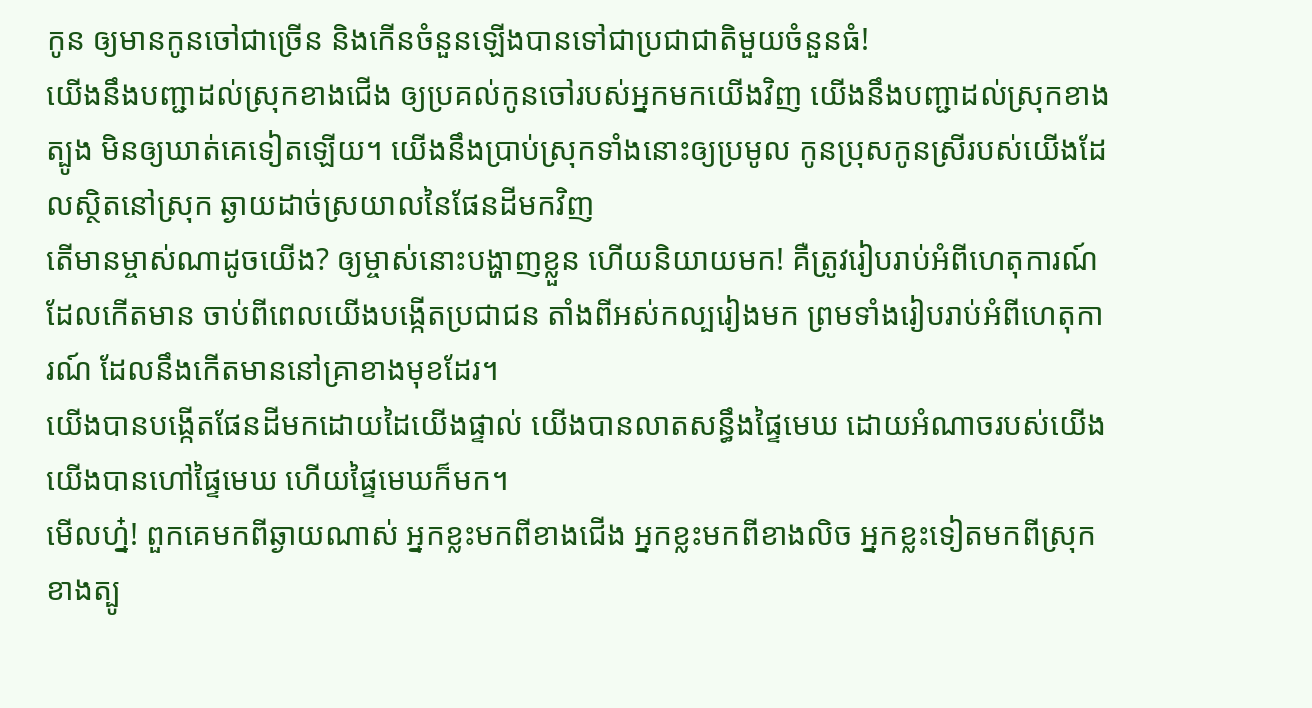កូន ឲ្យមានកូនចៅជាច្រើន និងកើនចំនួនឡើងបានទៅជាប្រជាជាតិមួយចំនួនធំ!
យើងនឹងបញ្ជាដល់ស្រុកខាងជើង ឲ្យប្រគល់កូនចៅរបស់អ្នកមកយើងវិញ យើងនឹងបញ្ជាដល់ស្រុកខាងត្បូង មិនឲ្យឃាត់គេទៀតឡើយ។ យើងនឹងប្រាប់ស្រុកទាំងនោះឲ្យប្រមូល កូនប្រុសកូនស្រីរបស់យើងដែលស្ថិតនៅស្រុក ឆ្ងាយដាច់ស្រយាលនៃផែនដីមកវិញ
តើមានម្ចាស់ណាដូចយើង? ឲ្យម្ចាស់នោះបង្ហាញខ្លួន ហើយនិយាយមក! គឺត្រូវរៀបរាប់អំពីហេតុការណ៍ដែលកើតមាន ចាប់ពីពេលយើងបង្កើតប្រជាជន តាំងពីអស់កល្បរៀងមក ព្រមទាំងរៀបរាប់អំពីហេតុការណ៍ ដែលនឹងកើតមាននៅគ្រាខាងមុខដែរ។
យើងបានបង្កើតផែនដីមកដោយដៃយើងផ្ទាល់ យើងបានលាតសន្ធឹងផ្ទៃមេឃ ដោយអំណាចរបស់យើង យើងបានហៅផ្ទៃមេឃ ហើយផ្ទៃមេឃក៏មក។
មើលហ្ន៎! ពួកគេមកពីឆ្ងាយណាស់ អ្នកខ្លះមកពីខាងជើង អ្នកខ្លះមកពីខាងលិច អ្នកខ្លះទៀតមកពីស្រុកខាងត្បូ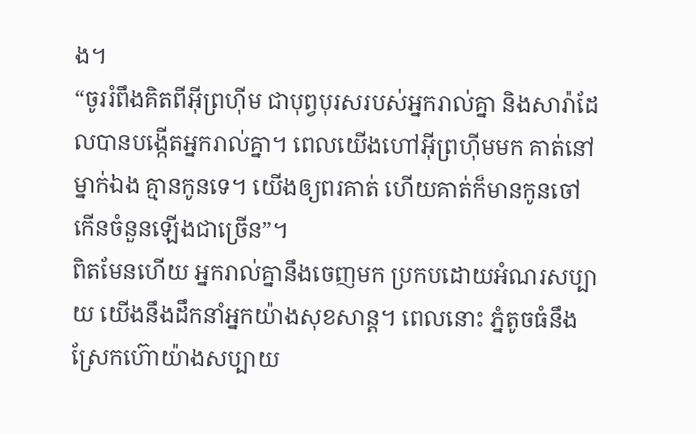ង។
“ចូររំពឹងគិតពីអ៊ីព្រហ៊ីម ជាបុព្វបុរសរបស់អ្នករាល់គ្នា និងសារ៉ាដែលបានបង្កើតអ្នករាល់គ្នា។ ពេលយើងហៅអ៊ីព្រហ៊ីមមក គាត់នៅម្នាក់ឯង គ្មានកូនទេ។ យើងឲ្យពរគាត់ ហើយគាត់ក៏មានកូនចៅ កើនចំនួនឡើងជាច្រើន”។
ពិតមែនហើយ អ្នករាល់គ្នានឹងចេញមក ប្រកបដោយអំណរសប្បាយ យើងនឹងដឹកនាំអ្នកយ៉ាងសុខសាន្ត។ ពេលនោះ ភ្នំតូចធំនឹងស្រែកហ៊ោយ៉ាងសប្បាយ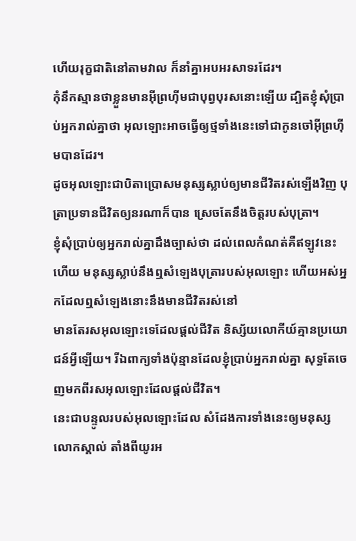ហើយរុក្ខជាតិនៅតាមវាល ក៏នាំគ្នាអបអរសាទរដែរ។
កុំនឹកស្មានថាខ្លួនមានអ៊ីព្រហ៊ីមជាបុព្វបុរសនោះឡើយ ដ្បិតខ្ញុំសុំប្រាប់អ្នករាល់គ្នាថា អុលឡោះអាចធ្វើឲ្យថ្មទាំងនេះទៅជាកូនចៅអ៊ីព្រហ៊ីមបានដែរ។
ដូចអុលឡោះជាបិតាប្រោសមនុស្សស្លាប់ឲ្យមានជីវិតរស់ឡើងវិញ បុត្រាប្រទានជីវិតឲ្យនរណាក៏បាន ស្រេចតែនឹងចិត្តរបស់បុត្រា។
ខ្ញុំសុំប្រាប់ឲ្យអ្នករាល់គ្នាដឹងច្បាស់ថា ដល់ពេលកំណត់គឺឥឡូវនេះហើយ មនុស្សស្លាប់នឹងឮសំឡេងបុត្រារបស់អុលឡោះ ហើយអស់អ្នកដែលឮសំឡេងនោះនឹងមានជីវិតរស់នៅ
មានតែរសអុលឡោះទេដែលផ្ដល់ជីវិត និស្ស័យលោកីយ៍គ្មានប្រយោជន៍អ្វីឡើយ។ រីឯពាក្យទាំងប៉ុន្មានដែលខ្ញុំប្រាប់អ្នករាល់គ្នា សុទ្ធតែចេញមកពីរសអុលឡោះដែលផ្ដល់ជីវិត។
នេះជាបន្ទូលរបស់អុលឡោះដែល សំដែងការទាំងនេះឲ្យមនុស្សលោកស្គាល់ តាំងពីយូរអ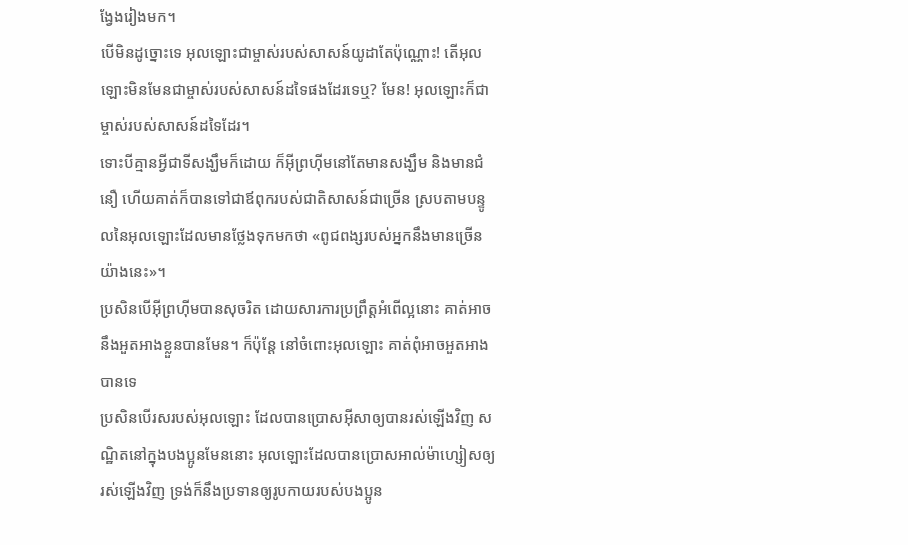ង្វែងរៀងមក។
បើមិនដូច្នោះទេ អុលឡោះជាម្ចាស់របស់សាសន៍យូដាតែប៉ុណ្ណោះ! តើអុលឡោះមិនមែនជាម្ចាស់របស់សាសន៍ដទៃផងដែរទេឬ? មែន! អុលឡោះក៏ជាម្ចាស់របស់សាសន៍ដទៃដែរ។
ទោះបីគ្មានអ្វីជាទីសង្ឃឹមក៏ដោយ ក៏អ៊ីព្រហ៊ីមនៅតែមានសង្ឃឹម និងមានជំនឿ ហើយគាត់ក៏បានទៅជាឪពុករបស់ជាតិសាសន៍ជាច្រើន ស្របតាមបន្ទូលនៃអុលឡោះដែលមានថ្លែងទុកមកថា «ពូជពង្សរបស់អ្នកនឹងមានច្រើនយ៉ាងនេះ»។
ប្រសិនបើអ៊ីព្រហ៊ីមបានសុចរិត ដោយសារការប្រព្រឹត្ដអំពើល្អនោះ គាត់អាចនឹងអួតអាងខ្លួនបានមែន។ ក៏ប៉ុន្ដែ នៅចំពោះអុលឡោះ គាត់ពុំអាចអួតអាងបានទេ
ប្រសិនបើរសរបស់អុលឡោះ ដែលបានប្រោសអ៊ីសាឲ្យបានរស់ឡើងវិញ សណ្ឋិតនៅក្នុងបងប្អូនមែននោះ អុលឡោះដែលបានប្រោសអាល់ម៉ាហ្សៀសឲ្យរស់ឡើងវិញ ទ្រង់ក៏នឹងប្រទានឲ្យរូបកាយរបស់បងប្អូន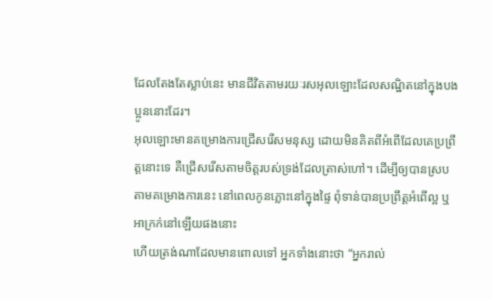ដែលតែងតែស្លាប់នេះ មានជីវិតតាមរយៈរសអុលឡោះដែលសណ្ឋិតនៅក្នុងបងប្អូននោះដែរ។
អុលឡោះមានគម្រោងការជ្រើសរើសមនុស្ស ដោយមិនគិតពីអំពើដែលគេប្រព្រឹត្ដនោះទេ គឺជ្រើសរើសតាមចិត្តរបស់ទ្រង់ដែលត្រាស់ហៅ។ ដើម្បីឲ្យបានស្របតាមគម្រោងការនេះ នៅពេលកូនភ្លោះនៅក្នុងផ្ទៃ ពុំទាន់បានប្រព្រឹត្ដអំពើល្អ ឬអាក្រក់នៅឡើយផងនោះ
ហើយត្រង់ណាដែលមានពោលទៅ អ្នកទាំងនោះថា “អ្នករាល់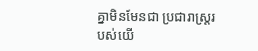គ្នាមិនមែនជា ប្រជារាស្ដ្ររបស់យើ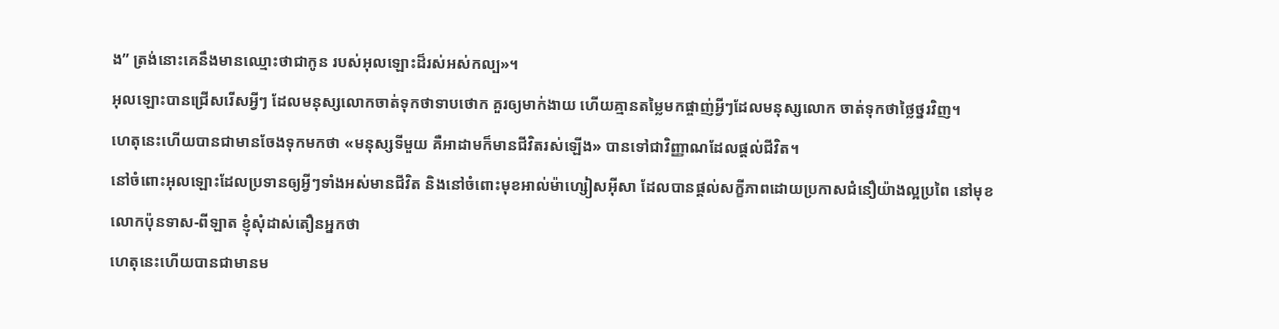ង” ត្រង់នោះគេនឹងមានឈ្មោះថាជាកូន របស់អុលឡោះដ៏រស់អស់កល្ប»។
អុលឡោះបានជ្រើសរើសអ្វីៗ ដែលមនុស្សលោកចាត់ទុកថាទាបថោក គួរឲ្យមាក់ងាយ ហើយគ្មានតម្លៃមកផ្ចាញ់អ្វីៗដែលមនុស្សលោក ចាត់ទុកថាថ្លៃថ្នរវិញ។
ហេតុនេះហើយបានជាមានចែងទុកមកថា «មនុស្សទីមួយ គឺអាដាមក៏មានជីវិតរស់ឡើង» បានទៅជាវិញ្ញាណដែលផ្ដល់ជីវិត។
នៅចំពោះអុលឡោះដែលប្រទានឲ្យអ្វីៗទាំងអស់មានជីវិត និងនៅចំពោះមុខអាល់ម៉ាហ្សៀសអ៊ីសា ដែលបានផ្ដល់សក្ខីភាពដោយប្រកាសជំនឿយ៉ាងល្អប្រពៃ នៅមុខលោកប៉ុនទាស-ពីឡាត ខ្ញុំសុំដាស់តឿនអ្នកថា
ហេតុនេះហើយបានជាមានម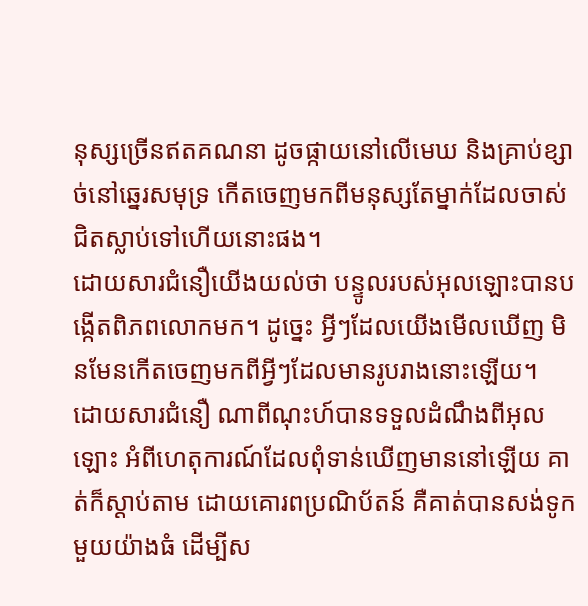នុស្សច្រើនឥតគណនា ដូចផ្កាយនៅលើមេឃ និងគ្រាប់ខ្សាច់នៅឆ្នេរសមុទ្រ កើតចេញមកពីមនុស្សតែម្នាក់ដែលចាស់ជិតស្លាប់ទៅហើយនោះផង។
ដោយសារជំនឿយើងយល់ថា បន្ទូលរបស់អុលឡោះបានបង្កើតពិភពលោកមក។ ដូច្នេះ អ្វីៗដែលយើងមើលឃើញ មិនមែនកើតចេញមកពីអ្វីៗដែលមានរូបរាងនោះឡើយ។
ដោយសារជំនឿ ណាពីណុះហ៍បានទទួលដំណឹងពីអុលឡោះ អំពីហេតុការណ៍ដែលពុំទាន់ឃើញមាននៅឡើយ គាត់ក៏ស្ដាប់តាម ដោយគោរពប្រណិប័តន៍ គឺគាត់បានសង់ទូកមួយយ៉ាងធំ ដើម្បីស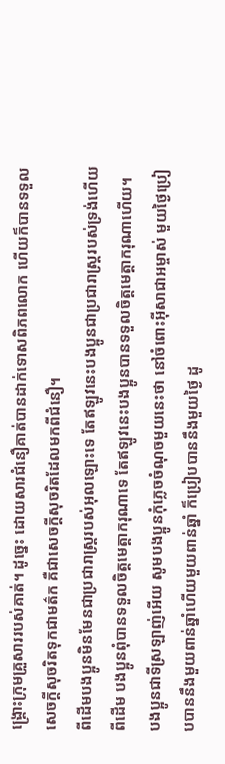ង្គ្រោះក្រុមគ្រួសាររបស់គាត់។ ដូច្នេះ ដោយសារជំនឿគាត់បានដាក់ទោសពិភពលោក ហើយក៏បានទទួលសេចក្ដីសុចរិតទុកជាមត៌ក គឺជាសេចក្ដីសុចរិតដែលមកពីជំនឿ។
ពីដើមបងប្អូនមិនមែនជាប្រជារាស្ដ្ររបស់អុលឡោះទេ តែឥឡូវនេះបងប្អូនជាប្រជារាស្ដ្ររបស់ទ្រង់ហើយ ពីដើម បងប្អូនពុំបានទទួលចិត្តមេត្ដាករុណាទេ តែឥឡូវនេះបងប្អូនបានទទួលចិត្តមេត្ដាករុណាហើយ។
បងប្អូនជាទីស្រឡាញ់អើយ សូមបងប្អូនកុំភ្លេចចំណុចមួយនេះថា នៅចំពោះអ៊ីសាជាអម្ចាស់ មួយថ្ងៃប្រៀបបាននឹងមួយពាន់ឆ្នាំហើយមួយពាន់ឆ្នាំ ក៏ប្រៀបបាននឹងមួយថ្ងៃ ដូ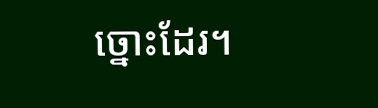ច្នោះដែរ។